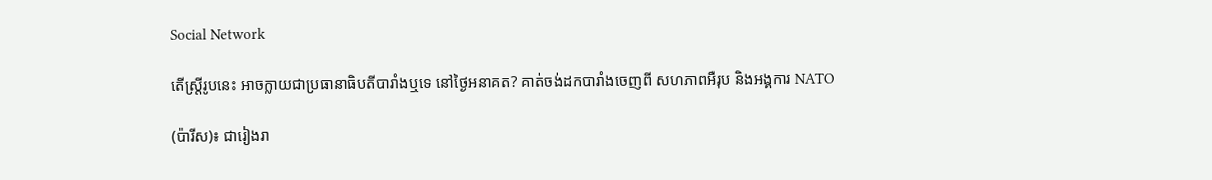Social Network

តើស្ត្រីរូបនេះ អាចក្លាយជាប្រធានាធិបតីបារាំងឬទេ នៅថ្ងៃអនាគត? គាត់ចង់ដកបារាំងចេញពី សហភាពអឺរុប និងអង្គការ NATO

(ប៉ារីស)៖ ជារៀងរា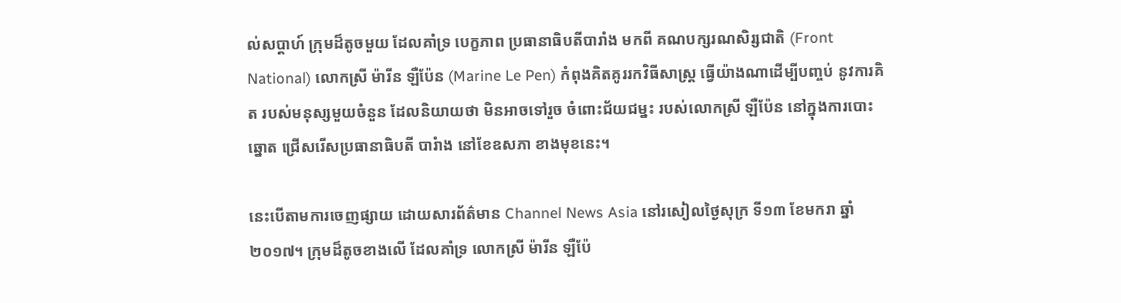ល់សប្ដាហ៍ ក្រុមដ៏តូចមួយ ដែលគាំទ្រ បេក្ខភាព ប្រធានាធិបតីបារាំង មកពី គណបក្សរណសិរ្សជាតិ (Front National) លោកស្រី ម៉ារីន ឡឺប៉ែន (Marine Le Pen) កំពុងគិតគូររកវិធីសាស្ត្រ ធ្វើយ៉ាងណាដើម្បីបញ្ចប់ នូវការគិត របស់មនុស្សមួយចំនួន ដែលនិយាយថា មិនអាចទៅរួច ចំពោះជ័យជម្នះ របស់លោកស្រី ឡឺប៉ែន នៅក្នុងការបោះឆ្នោត ជ្រើសរើសប្រធានាធិបតី បារំាង នៅខែឧសភា ខាងមុខនេះ។

នេះបើតាមការចេញផ្សាយ ដោយសារព័ត៌មាន Channel News Asia នៅរសៀលថ្ងៃសុក្រ ទី១៣ ខែមករា ឆ្នាំ២០១៧។ ក្រុមដ៏តូចខាងលើ ដែលគាំទ្រ លោកស្រី ម៉ារីន ឡឺប៉ែ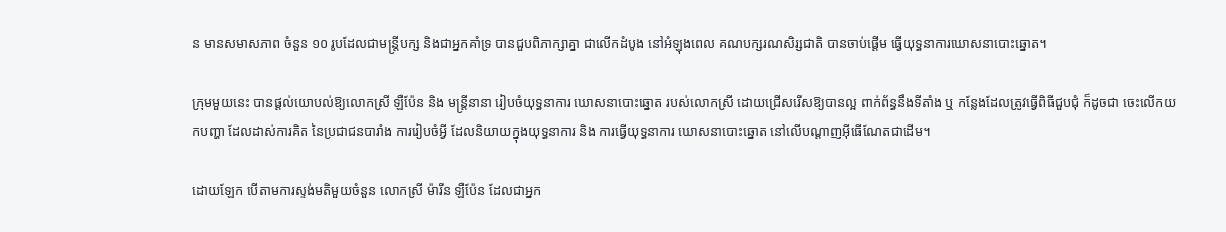ន មានសមាសភាព ចំនួន ១០ រូបដែលជាមន្រ្តីបក្ស និងជាអ្នកគាំទ្រ បានជួបពិភាក្សាគ្នា ជាលើកដំបូង នៅអំឡុងពេល គណបក្សរណសិរ្សជាតិ បានចាប់ផ្ដើម ធ្វើយុទ្ធនាការឃោសនាបោះឆ្នោត។

ក្រុមមួយនេះ បានផ្ដល់យោបល់ឱ្យលោកស្រី ឡឺប៉ែន និង មន្ត្រីនានា រៀបចំយុទ្ធនាការ ឃោសនាបោះឆ្នោត របស់លោកស្រី ដោយជ្រើសរើសឱ្យបានល្អ ពាក់ព័ន្ធនឹងទីតាំង ឬ កន្លែងដែលត្រូវធ្វើពិធីជួបជុំ ក៏ដូចជា ចេះលើកយកបញ្ហា ដែលដាស់ការគិត នៃប្រជាជនបារាំង ការរៀបចំអ្វី ដែលនិយាយក្នុងយុទ្ធនាការ និង ការធ្វើយុទ្ធនាការ ឃោសនាបោះឆ្នោត នៅលើបណ្ដាញអ៊ីធើណែតជាដើម។

ដោយឡែក បើតាមការស្ទង់មតិមួយចំនួន លោកស្រី ម៉ារីន ឡឺប៉ែន ដែលជាអ្នក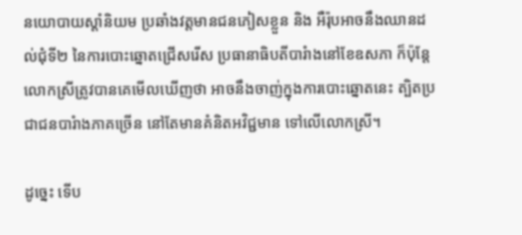នយោបាយស្ដាំនិយម ប្រឆាំងវត្តមានជនភៀសខ្លួន និង អឺរ៉ុបអាចនឹងឈានដល់ជុំទី២ នៃការបោះឆ្នោតជ្រើសរើស ប្រធានាធិបតីបារំាងនៅខែឧសភា ក៏ប៉ុន្តែ លោកស្រីត្រូវបានគេមើលឃើញថា អាចនឹងចាញ់ក្នុងការបោះឆ្នោតនេះ ត្បិតប្រជាជនបារំាងភាគច្រើន នៅតែមានគំនិតអវិជ្ជមាន ទៅលើលោកស្រី។

ដូច្នេះ ទើប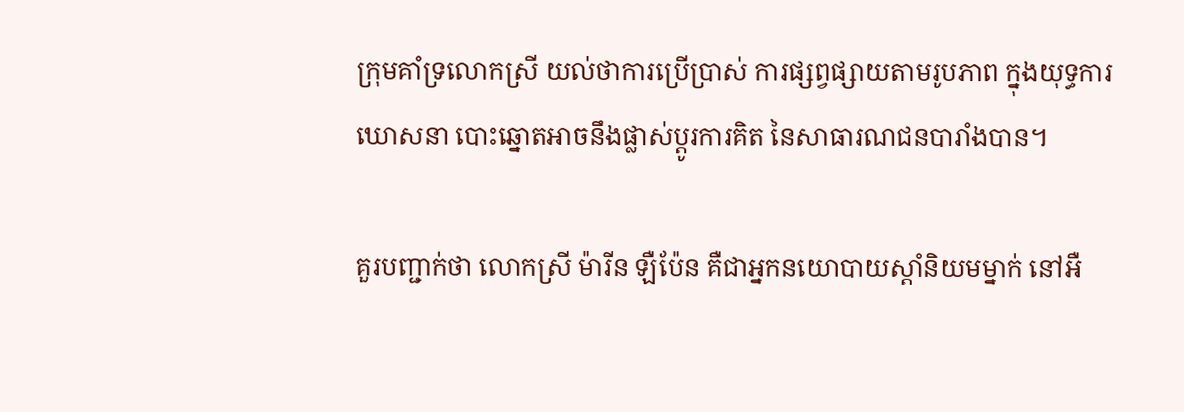ក្រុមគាំទ្រលោកស្រី យល់ថាការប្រើប្រាស់ ការផ្សព្វផ្សាយតាមរូបភាព ក្នុងយុទ្ធការឃោសនា បោះឆ្នោតអាចនឹងផ្លាស់ប្ដូរការគិត នៃសាធារណជនបារាំងបាន។

គួរបញ្ជាក់ថា លោកស្រី ម៉ារីន ឡឺប៉ែន គឺជាអ្នកនយោបាយស្ដាំនិយមម្នាក់ នៅអឺ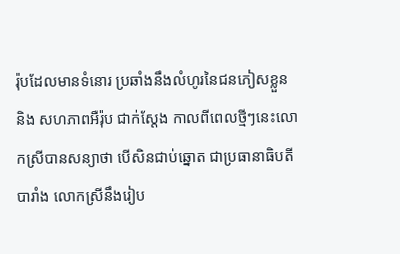រ៉ុបដែលមានទំនោរ ប្រឆាំងនឹងលំហូរនៃជនភៀសខ្លួន និង សហភាពអឺរ៉ុប ជាក់ស្ដែង កាលពីពេលថ្មីៗនេះលោកស្រីបានសន្យាថា បើសិនជាប់ឆ្នោត ជាប្រធានាធិបតីបារាំង លោកស្រីនឹងរៀប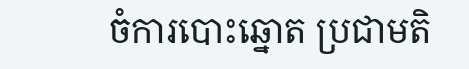ចំការបោះឆ្នោត ប្រជាមតិ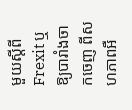មួយស្ដីពី Frexit ឬឱ្យបារាំងចាកចេញ ពីសហភាពអឺ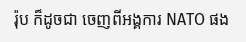រ៉ុប ក៏ដូចជា ចេញពីអង្គការ NATO ផង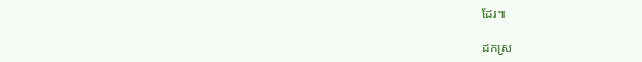ដែរ៕

ដកស្រ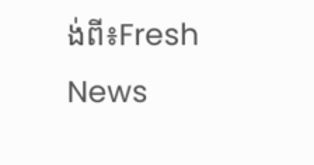ង់ពី៖Fresh News